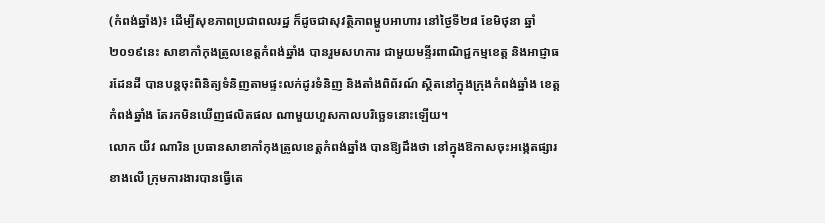(កំពង់ឆ្នាំង)៖ ដើម្បីសុខភាពប្រជាពលរដ្ឋ ក៏ដូចជាសុវត្ថិភាពម្ហូបអាហារ នៅថ្ងៃទី២៨ ខែមិថុនា ឆ្នាំ២០១៩នេះ សាខាកាំកុងត្រូលខេត្តកំពង់ឆ្នាំង បានរួមសហការ ជាមួយមន្ទីរពាណិជ្ជកម្មខេត្ត និងអាជ្ញាធរដែនដី បានបន្តចុះពិនិត្យទំនិញតាមផ្ទះលក់ដូរទំនិញ និងតាំងពិព័រណ៍ ស្ថិតនៅក្នុងក្រុងកំពង់ឆ្នាំង ខេត្តកំពង់ឆ្នាំង តែរកមិនឃើញផលិតផល ណាមួយហួសកាលបរិច្ឆេទនោះឡើយ។
លោក យីវ ណារិន ប្រធានសាខាកាំកុងត្រូលខេត្តកំពង់ឆ្នាំង បានឱ្យដឹងថា នៅក្នុងឱកាសចុះអង្កេតផ្សារខាងលើ ក្រុមការងារបានធ្វើតេ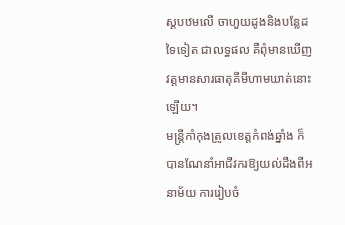ស្តបឋមលើ ចាហួយដូងនិងបន្លែដទៃទៀត ជាលទ្ធផល គឺពុំមានឃើញវត្តមានសារធាតុគីមីហាមឃាត់នោះឡើយ។
មន្រ្តីកាំកុងត្រូលខេត្តកំពង់ឆ្នាំង ក៏បានណែនាំអាជីវករឱ្យយល់ដឹងពីអនាម័យ ការរៀបចំ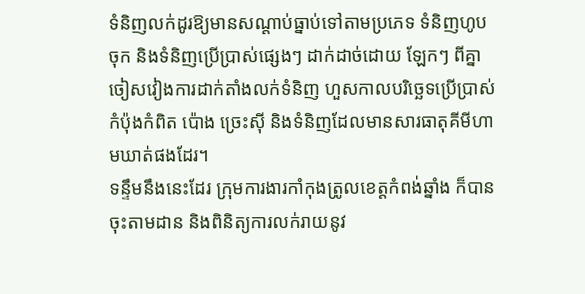ទំនិញលក់ដូរឱ្យមានសណ្តាប់ធ្នាប់ទៅតាមប្រភេទ ទំនិញហូបចុក និងទំនិញប្រើប្រាស់ផ្សេងៗ ដាក់ដាច់ដោយ ឡែកៗ ពីគ្នាចៀសវៀងការដាក់តាំងលក់ទំនិញ ហួសកាលបរិច្ឆេទប្រើប្រាស់ កំប៉ុងកំពិត ប៉ោង ច្រេះស៊ី និងទំនិញដែលមានសារធាតុគីមីហាមឃាត់ផងដែរ។
ទន្ទឹមនឹងនេះដែរ ក្រុមការងារកាំកុងត្រូលខេត្តកំពង់ឆ្នាំង ក៏បានចុះតាមដាន និងពិនិត្យការលក់រាយនូវ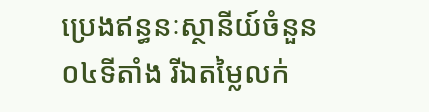ប្រេងឥន្ធនៈស្ថានីយ៍ចំនួន០៤ទីតាំង រីឯតម្លៃលក់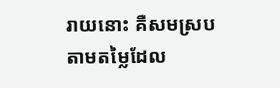រាយនោះ គឺសមស្របតាមតម្លៃដែល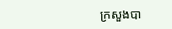ក្រសួងបា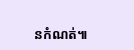នកំណត់៕